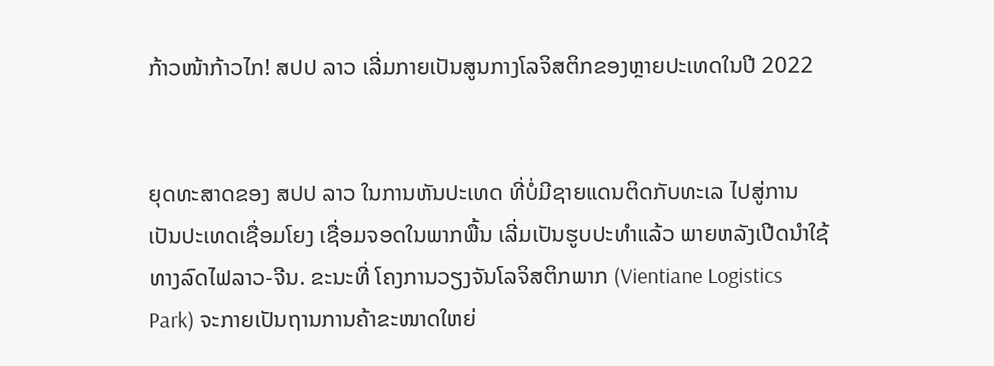ກ້າວໜ້າກ້າວໄກ! ສປປ ລາວ ເລີ່ມກາຍເປັນສູນກາງໂລຈິສຕິກຂອງຫຼາຍປະເທດໃນປີ 2022


ຍຸດທະສາດຂອງ ສປປ ລາວ ໃນການຫັນປະເທດ ທີ່ບໍ່ມີຊາຍແດນຕິດກັບທະເລ ໄປສູ່ການເປັນປະເທດເຊື່ອມໂຍງ ເຊື່ອມຈອດໃນພາກພື້ນ ເລີ່ມເປັນຮູບປະທໍາແລ້ວ ພາຍຫລັງເປີດນໍາໃຊ້ທາງລົດໄຟລາວ-ຈີນ. ຂະນະທີ່ ໂຄງການວຽງຈັນໂລຈິສຕິກພາກ (Vientiane Logistics Park) ຈະກາຍເປັນຖານການຄ້າຂະໜາດໃຫຍ່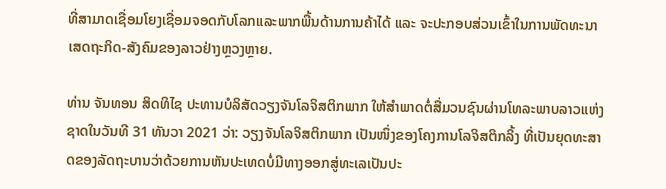ທີ່ສາມາດເຊື່ອມໂຍງເຊື່ອມຈອດກັບໂລກແລະພາກພື້ນດ້ານການຄ້າໄດ້ ແລະ ຈະປະກອບສ່ວນເຂົ້າໃນການພັດທະນາເສດຖະກິດ-ສັງຄົມຂອງລາວຢ່າງຫຼວງຫຼາຍ.

ທ່ານ ຈັນທອນ ສິດທິໄຊ ປະທານບໍລິສັດວຽງຈັນໂລຈິສຕິກພາກ ໃຫ້ສໍາພາດຕໍ່ສື່ມວນຊົນຜ່ານໂທລະພາບລາວແຫ່ງຊາດໃນວັນທີ 31 ທັນວາ 2021 ວ່າ: ວຽງຈັນໂລຈິສຕິກພາກ ເປັນໜຶ່ງຂອງໂຄງການໂລຈິສຕິກລິ້ງ ທີ່ເປັນຍຸດທະສາດຂອງລັດຖະບານວ່າດ້ວຍການຫັນປະເທດບໍ່ມີທາງອອກສູ່ທະເລເປັນປະ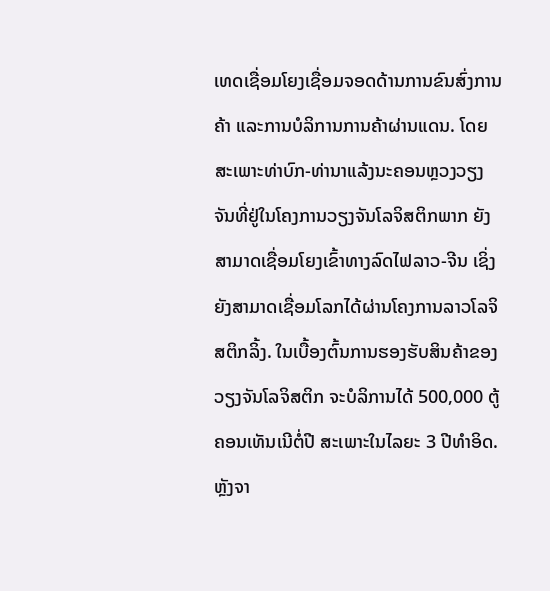ເທດເຊື່ອມໂຍງເຊື່ອມຈອດດ້ານການຂົນສົ່ງການຄ້າ ແລະການບໍລິການການຄ້າຜ່ານແດນ. ໂດຍສະເພາະທ່າບົກ-ທ່ານາແລ້ງນະຄອນຫຼວງວຽງຈັນທີ່ຢູ່ໃນໂຄງການວຽງຈັນໂລຈິສຕິກພາກ ຍັງສາມາດເຊື່ອມໂຍງເຂົ້າທາງລົດໄຟລາວ-ຈີນ ເຊິ່ງຍັງສາມາດເຊື່ອມໂລກໄດ້ຜ່ານໂຄງການລາວໂລຈິສຕິກລິ້ງ. ໃນເບື້ອງຕົ້ນການຮອງຮັບສິນຄ້າຂອງວຽງຈັນໂລຈິສຕິກ ຈະບໍລິການໄດ້ 500,000 ຕູ້ຄອນເທັນເນີຕໍ່ປີ ສະເພາະໃນໄລຍະ 3 ປີທໍາອິດ. ຫຼັງຈາ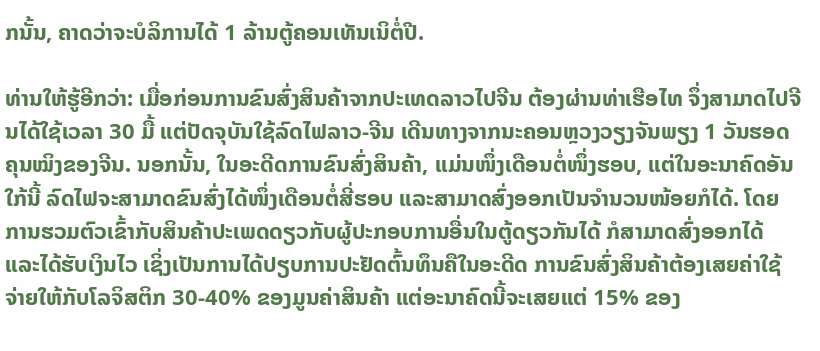ກນັ້ນ, ຄາດວ່າຈະບໍລິການໄດ້ 1 ລ້ານຕູ້ຄອນເທັນເນິຕໍ່ປີ.

ທ່ານໃຫ້ຮູ້ອີກວ່າ: ເມື່ອກ່ອນການຂົນສົ່ງສິນຄ້າຈາກປະເທດລາວໄປຈີນ ຕ້ອງຜ່ານທ່າເຮືອໄທ ຈຶ່ງສາມາດໄປຈີນໄດ້ໃຊ້ເວລາ 30 ມື້ ແຕ່ປັດຈຸບັນໃຊ້ລົດໄຟລາວ-ຈີນ ເດີນທາງຈາກນະຄອນຫຼວງວຽງຈັນພຽງ 1 ວັນຮອດຄຸນໝິງຂອງຈີນ. ນອກນັ້ນ, ໃນອະດີດການຂົນສົ່ງສິນຄ້າ, ແມ່ນໜຶ່ງເດືອນຕໍ່ໜຶ່ງຮອບ, ແຕ່ໃນອະນາຄົດອັນໃກ້ນີ້ ລົດໄຟຈະສາມາດຂົນສົ່ງໄດ້ໜຶ່ງເດືອນຕໍ່ສີ່ຮອບ ແລະສາມາດສົ່ງອອກເປັນຈໍານວນໜ້ອຍກໍໄດ້. ໂດຍການຮວມຕົວເຂົ້າກັບສິນຄ້າປະເພດດຽວກັບຜູ້ປະກອບການອື່ນໃນຕູ້ດຽວກັນໄດ້ ກໍສາມາດສົ່ງອອກໄດ້ ແລະໄດ້ຮັບເງິນໄວ ເຊິ່ງເປັນການໄດ້ປຽບການປະຢັດຕົ້ນທຶນຄືໃນອະດີດ ການຂົນສົ່ງສິນຄ້າຕ້ອງເສຍຄ່າໃຊ້ຈ່າຍໃຫ້ກັບໂລຈິສຕິກ 30-40% ຂອງມູນຄ່າສິນຄ້າ ແຕ່ອະນາຄົດນີ້ຈະເສຍແຕ່ 15% ຂອງ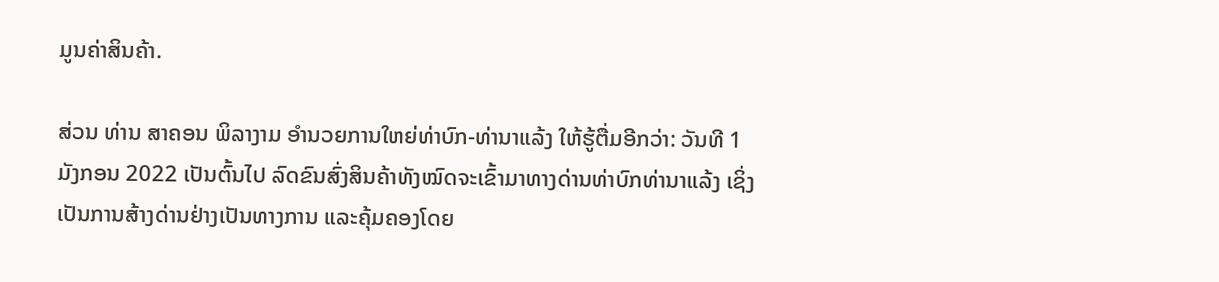ມູນຄ່າສິນຄ້າ.

ສ່ວນ ທ່ານ ສາຄອນ ພິລາງາມ ອໍານວຍການໃຫຍ່ທ່າບົກ-ທ່ານາແລ້ງ ໃຫ້ຮູ້ຕື່ມອີກວ່າ: ວັນທີ 1 ມັງກອນ 2022 ເປັນຕົ້ນໄປ ລົດຂົນສົ່ງສິນຄ້າທັງໝົດຈະເຂົ້າມາທາງດ່ານທ່າບົກທ່ານາແລ້ງ ເຊິ່ງເປັນການສ້າງດ່ານຢ່າງເປັນທາງການ ແລະຄຸ້ມຄອງໂດຍ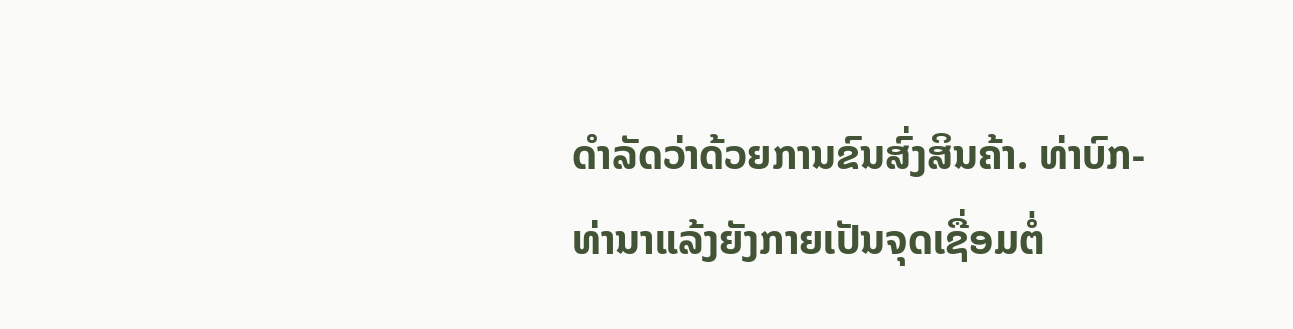ດໍາລັດວ່າດ້ວຍການຂົນສົ່ງສິນຄ້າ. ທ່າບົກ-ທ່ານາແລ້ງຍັງກາຍເປັນຈຸດເຊື່ອມຕໍ່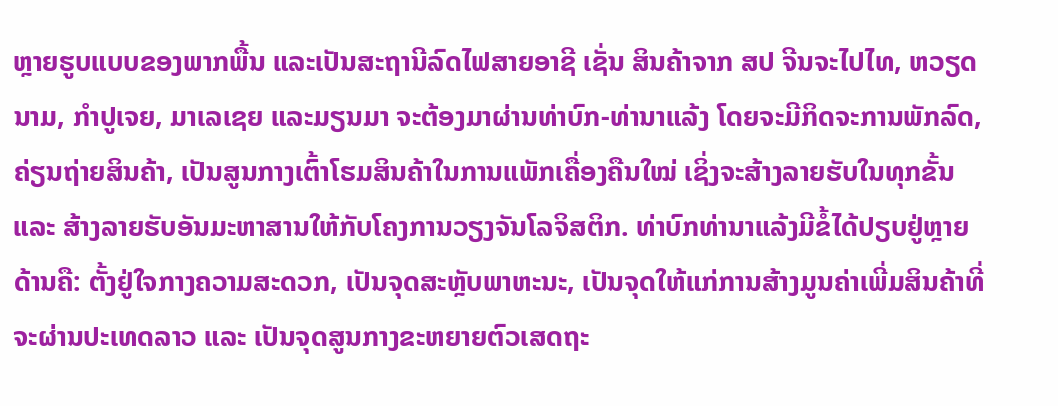ຫຼາຍຮູບແບບຂອງພາກພື້ນ ແລະເປັນສະຖານີລົດໄຟສາຍອາຊີ ເຊັ່ນ ສິນຄ້າຈາກ ສປ ຈີນຈະໄປໄທ, ຫວຽດນາມ, ກໍາປູເຈຍ, ມາເລເຊຍ ແລະມຽນມາ ຈະຕ້ອງມາຜ່ານທ່າບົກ-ທ່ານາແລ້ງ ໂດຍຈະມີກິດຈະການພັກລົດ, ຄ່ຽນຖ່າຍສິນຄ້າ, ເປັນສູນກາງເຕົ້າໂຮມສິນຄ້າໃນການແພັກເຄື່ອງຄືນໃໝ່ ເຊິ່ງຈະສ້າງລາຍຮັບໃນທຸກຂັ້ນ ແລະ ສ້າງລາຍຮັບອັນມະຫາສານໃຫ້ກັບໂຄງການວຽງຈັນໂລຈິສຕິກ. ທ່າບົກທ່ານາແລ້ງມີຂໍ້ໄດ້ປຽບຢູ່ຫຼາຍດ້ານຄື: ຕັ້ງຢູ່ໃຈກາງຄວາມສະດວກ, ເປັນຈຸດສະຫຼັບພາຫະນະ, ເປັນຈຸດໃຫ້ແກ່ການສ້າງມູນຄ່າເພີ່ມສິນຄ້າທີ່ຈະຜ່ານປະເທດລາວ ແລະ ເປັນຈຸດສູນກາງຂະຫຍາຍຕົວເສດຖະ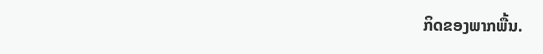ກິດຂອງພາກພື້ນ.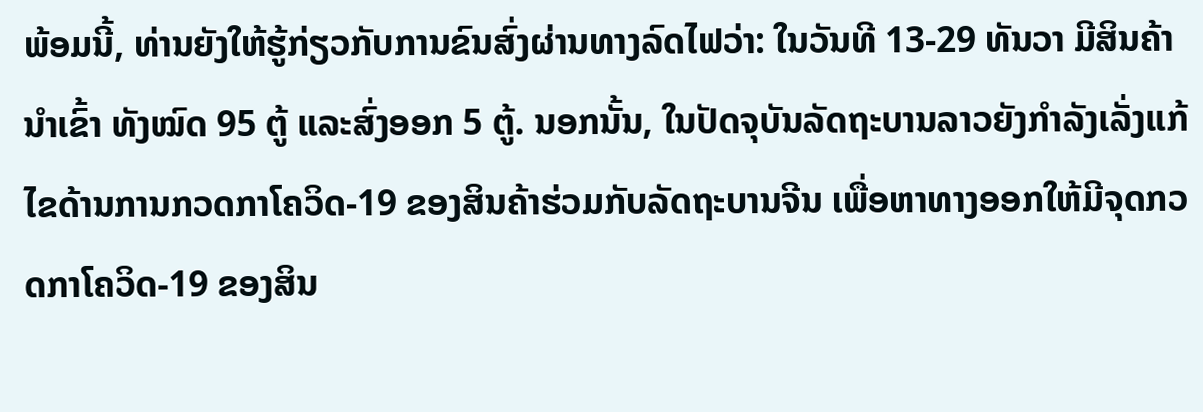ພ້ອມນີ້, ທ່ານຍັງໃຫ້ຮູ້ກ່ຽວກັບການຂົນສົ່ງຜ່ານທາງລົດໄຟວ່າ: ໃນວັນທີ 13-29 ທັນວາ ມີສິນຄ້ານໍາເຂົ້າ ທັງໝົດ 95 ຕູ້ ແລະສົ່ງອອກ 5 ຕູ້. ນອກນັ້ນ, ໃນປັດຈຸບັນລັດຖະບານລາວຍັງກໍາລັງເລັ່ງແກ້ໄຂດ້ານການກວດກາໂຄວິດ-19 ຂອງສິນຄ້າຮ່ວມກັບລັດຖະບານຈີນ ເພື່ອຫາທາງອອກໃຫ້ມີຈຸດກວດກາໂຄວິດ-19 ຂອງສິນ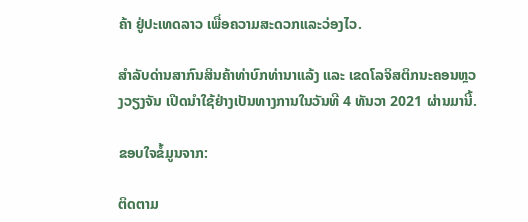ຄ້າ ຢູ່ປະເທດລາວ ເພື່ອຄວາມສະດວກແລະວ່ອງໄວ.

ສໍາລັບດ່ານສາກົນສິນຄ້າທ່າບົກທ່ານາແລ້ງ ແລະ ເຂດໂລຈິສຕິກນະຄອນຫຼວງວຽງຈັນ ເປີດນໍາໃຊ້ຢ່າງເປັນທາງການໃນວັນທີ 4 ທັນວາ 2021 ຜ່ານມານີ້.

ຂອບໃຈຂໍ້ມູນຈາກ:

ຕິດຕາມ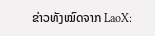ຂ່າວທັງໝົດຈາກ LaoX: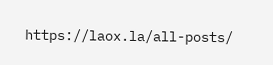https://laox.la/all-posts/